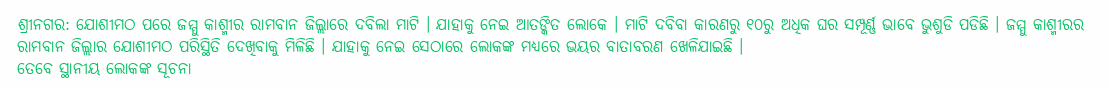ଶ୍ରୀନଗର: ଯୋଶୀମଠ ପରେ ଜମ୍ମୁ କାଶ୍ମୀର ରାମବାନ ଜିଲ୍ଲାରେ ଦବିଲା ମାଟି । ଯାହାକୁ ନେଇ ଆତଙ୍କିତ ଲୋକେ । ମାଟି ଦବିବା କାରଣରୁ ୧୦ରୁ ଅଧିକ ଘର ସମ୍ପୂର୍ଣ୍ଣ ଭାବେ ଭୁଶୁଡି ପଡିଛି । ଜମ୍ମୁ କାଶ୍ମୀରର ରାମବାନ ଜିଲ୍ଲାର ଯୋଶୀମଠ ପରିସ୍ଥିତି ଦେଖିବାକୁ ମିଳିଛି । ଯାହାକୁ ନେଇ ସେଠାରେ ଲୋକଙ୍କ ମଧ୍ୟରେ ଭୟର ବାତାବରଣ ଖେଳିଯାଇଛି ।
ତେବେ ସ୍ଥାନୀୟ ଲୋକଙ୍କ ସୂଚନା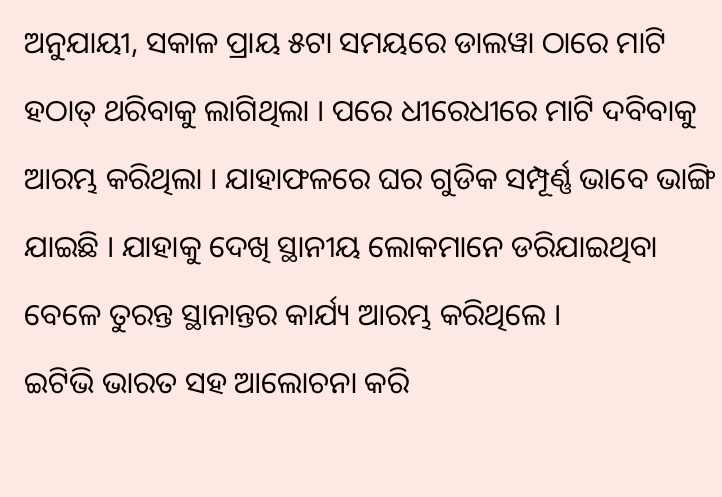ଅନୁଯାୟୀ, ସକାଳ ପ୍ରାୟ ୫ଟା ସମୟରେ ଡାଲୱା ଠାରେ ମାଟି ହଠାତ୍ ଥରିବାକୁ ଲାଗିଥିଲା । ପରେ ଧୀରେଧୀରେ ମାଟି ଦବିବାକୁ ଆରମ୍ଭ କରିଥିଲା । ଯାହାଫଳରେ ଘର ଗୁଡିକ ସମ୍ପୂର୍ଣ୍ଣ ଭାବେ ଭାଙ୍ଗି ଯାଇଛି । ଯାହାକୁ ଦେଖି ସ୍ଥାନୀୟ ଲୋକମାନେ ଡରିଯାଇଥିବା ବେଳେ ତୁରନ୍ତ ସ୍ଥାନାନ୍ତର କାର୍ଯ୍ୟ ଆରମ୍ଭ କରିଥିଲେ ।
ଇଟିଭି ଭାରତ ସହ ଆଲୋଚନା କରି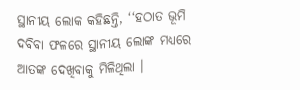ସ୍ଥାନୀୟ ଲୋକ କହିଛନ୍ତି, ‘‘ହଠାତ ଭୂମି ଦବିବା ଫଳରେ ସ୍ଥାନୀୟ ଲୋଙ୍କ ମଧ୍ୟରେ ଆତଙ୍କ ଦେଖିବାକୁ ମିଳିଥିଲା ।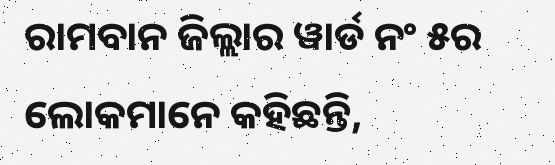ରାମବାନ ଜିଲ୍ଲାର ୱାର୍ଡ ନଂ ୫ର ଲୋକମାନେ କହିଛନ୍ତି,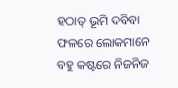ହଠାତ୍ ଭୂମି ଦବିବା ଫଳରେ ଲୋକମାନେ ବହୁ କଷ୍ଟରେ ନିଜନିଜ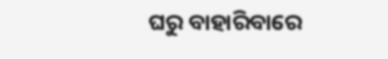ଘରୁ ବାହାରିବାରେ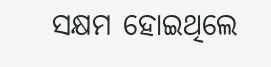ସକ୍ଷମ ହୋଇଥିଲେ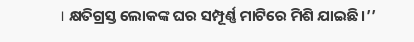। କ୍ଷତିଗ୍ରସ୍ତ ଲୋକଙ୍କ ଘର ସମ୍ପୂର୍ଣ୍ଣ ମାଟିରେ ମିଶି ଯାଇଛି ।’’